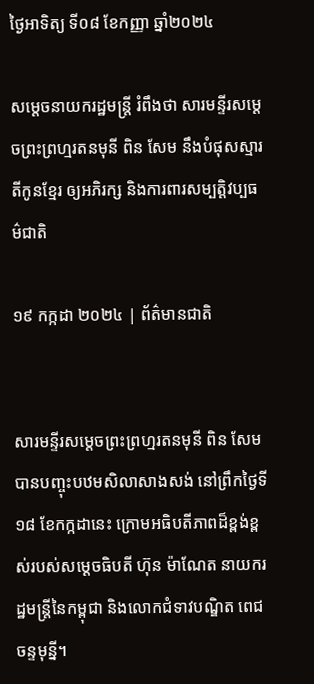ថ្ងៃអាទិត្យ ទី០៨ ខែកញ្ញា ឆ្នាំ២០២៤

សម្តេចនាយករដ្ឋមន្ត្រី រំពឹងថា សារមន្ទីរសម្តេចព្រះព្រហ្មរតនមុនី ពិន សែម នឹងបំផុសស្មារតីកូនខ្មែរ ឲ្យអភិរក្ស និងការពារសម្បត្តិវប្បធម៌ជាតិ

១៩ កក្កដា ២០២៤ | ព័ត៌មានជាតិ


សារមន្ទីរសម្តេចព្រះព្រហ្មរតនមុនី ពិន សែម បានបញ្ចុះបឋមសិលាសាងសង់ នៅព្រឹកថ្ងៃទី១៨ ខែកក្កដានេះ ក្រោមអធិបតីភាពដ៏ខ្ពង់ខ្ពស់របស់សម្តេចធិបតី ហ៊ុន ម៉ាណែត នាយករដ្ឋមន្ត្រីនៃកម្ពុជា និងលោកជំទាវបណ្ឌិត ពេជ ចន្ទមុន្នី។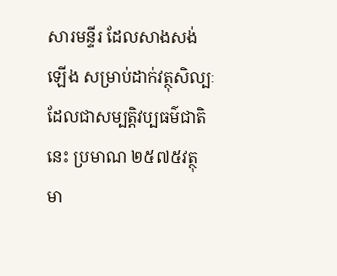សារមន្ទីរ ដែលសាងសង់ឡើង សម្រាប់ដាក់វត្ថុសិល្បៈ ដែលជាសម្បត្តិវប្បធម៌ជាតិនេះ ប្រមាណ ២៥៧៥វត្ថុ មា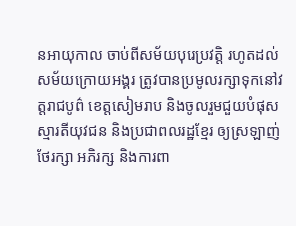នអាយុកាល ចាប់ពីសម័យបុរេប្រវត្តិ រហូតដល់សម័យក្រោយអង្គរ ត្រូវបានប្រមូលរក្សាទុកនៅវត្តរាជបូព៌ ខេត្តសៀមរាប និងចូលរួមជួយបំផុសស្មារតីយុវជន និងប្រជាពលរដ្ឋខ្មែរ ឲ្យស្រឡាញ់ ថែរក្សា អភិរក្ស និងការពា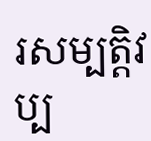រសម្បត្តិវប្ប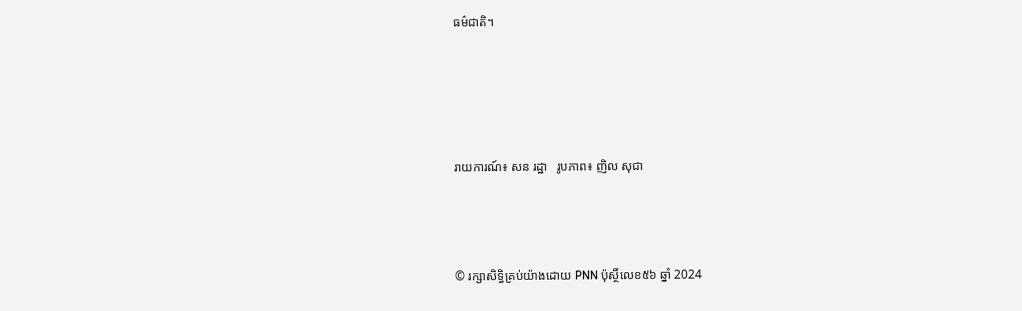ធម៌ជាតិ។







រាយការណ៍៖ សន រដ្ឋា   រូបភាព៖ ញិល សុជា





© រក្សាសិទ្ធិគ្រប់យ៉ាងដោយ PNN ប៉ុស្ថិ៍លេខ៥៦ ឆ្នាំ 2024